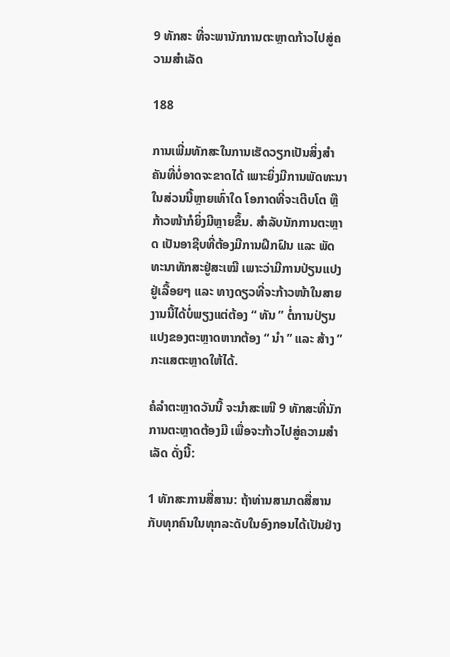9 ທັກສະ ທີ່ຈະພານັກການຕະຫຼາດກ້າວໄປສູ່ຄວາມສຳເລັດ

188

ການເພີ່ມທັກສະໃນການເຮັດວຽກເປັນສິ່ງສໍາຄັນທີ່ບໍ່ອາດຈະຂາດໄດ້ ເພາະຍິ່ງມີການພັດທະນາໃນສ່ວນນີ້ຫຼາຍເທົ່າໃດ ໂອກາດທີ່ຈະເຕີບໂຕ ຫຼື ກ້າວໜ້າກໍຍິ່ງມີຫຼາຍຂຶ້ນ. ສໍາລັບນັກການຕະຫຼາດ ເປັນອາຊີບທີ່ຕ້ອງມີການຝຶກຝົນ ແລະ ພັດທະນາທັກສະຢູ່ສະເໝີ ເພາະວ່າມີການປ່ຽນແປງຢູ່ເລື້ອຍໆ ແລະ ທາງດຽວທີ່ຈະກ້າວໜ້າໃນສາຍງານນີ້ໄດ້ບໍ່ພຽງແຕ່ຕ້ອງ “ ທັນ ” ຕໍ່ການປ່ຽນແປງຂອງຕະຫຼາດຫາກຕ້ອງ “ ນໍາ ” ແລະ ສ້າງ ” ກະແສຕະຫຼາດໃຫ້ໄດ້.

ຄໍລໍາຕະຫຼາດວັນນີ້ ຈະນໍາສະເໜີ 9 ທັກສະທີ່ນັກການຕະຫຼາດຕ້ອງມີ ເພື່ອຈະກ້າວໄປສູ່ຄວາມສໍາເລັດ ດັ່ງນີ້:

1 ທັກສະການສື່ສານ: ຖ້າທ່ານສາມາດສື່ສານກັບທຸກຄົນໃນທຸກລະດັບໃນອົງກອນໄດ້ເປັນຢ່າງ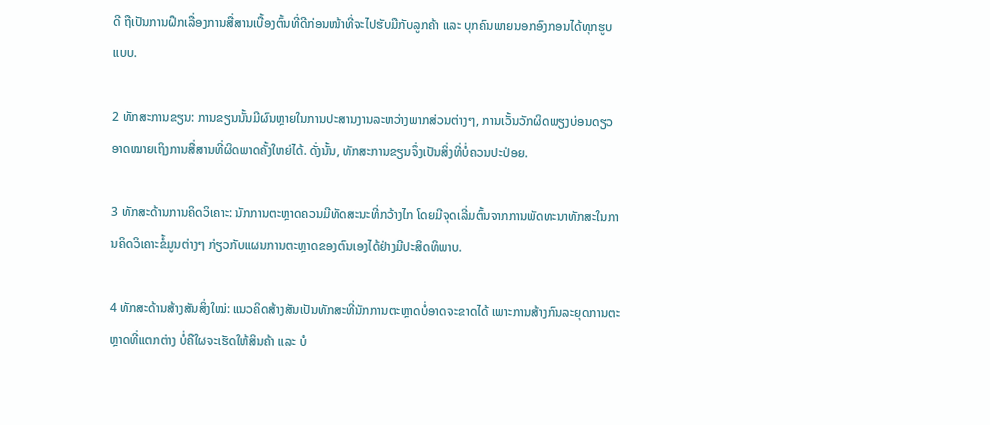ດີ ຖືເປັນການຝຶກເລື່ອງການສື່ສານເບື້ອງຕົ້ນທີ່ດີກ່ອນໜ້າທີ່ຈະໄປຮັບມືກັບລູກຄ້າ ແລະ ບຸກຄົນພາຍນອກອົງກອນໄດ້ທຸກຮູບແບບ.

2 ທັກສະການຂຽນ: ການຂຽນນັ້ນມີຜົນຫຼາຍໃນການປະສານງານລະຫວ່າງພາກສ່ວນຕ່າງໆ, ການເວັ້ນວັກຜິດພຽງບ່ອນດຽວອາດໝາຍເຖິງການສື່ສານທີ່ຜິດພາດຄັ້ງໃຫຍ່ໄດ້. ດັ່ງນັ້ນ, ທັກສະການຂຽນຈຶ່ງເປັນສິ່ງທີ່ບໍ່ຄວນປະປ່ອຍ.

3 ທັກສະດ້ານການຄິດວິເຄາະ: ນັກການຕະຫຼາດຄວນມີທັດສະນະທີ່ກວ້າງໄກ ໂດຍມີຈຸດເລີ່ມຕົ້ນຈາກການພັດທະນາທັກສະໃນການຄິດວິເຄາະຂໍ້ມູນຕ່າງໆ ກ່ຽວກັບແຜນການຕະຫຼາດຂອງຕົນເອງໄດ້ຢ່າງມີປະສິດທິພາບ.

4 ທັກສະດ້ານສ້າງສັນສິ່ງໃໝ່: ແນວຄິດສ້າງສັນເປັນທັກສະທີ່ນັກການຕະຫຼາດບໍ່ອາດຈະຂາດໄດ້ ເພາະການສ້າງກົນລະຍຸດການຕະຫຼາດທີ່ແຕກຕ່າງ ບໍ່ຄືໃຜຈະເຮັດໃຫ້ສິນຄ້າ ແລະ ບໍ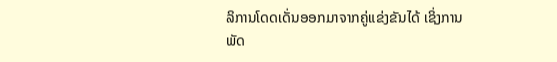ລິການໂດດເດັ່ນອອກມາຈາກຄູ່ແຂ່ງຂັນໄດ້ ເຊິ່ງການພັດ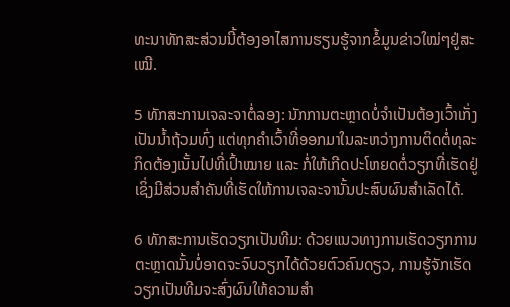ທະນາທັກສະສ່ວນນີ້ຕ້ອງອາໄສການຮຽນຮູ້ຈາກຂໍ້ມູນຂ່າວໃໝ່ໆຢູ່ສະເໝີ.

5 ທັກສະການເຈລະຈາຕໍ່ລອງ: ນັກການຕະຫຼາດບໍ່ຈຳເປັນຕ້ອງເວົ້າເກັ່ງເປັນນ້ຳຖ້ວມທົ່ງ ແຕ່ທຸກຄຳເວົ້າທີ່ອອກມາໃນລະຫວ່າງການຕິດຕໍ່ທຸລະກິດຕ້ອງເນັ້ນໄປທີ່ເປົ້າໝາຍ ແລະ ກໍ່ໃຫ້ເກີດປະໂຫຍດຕໍ່ວຽກທີ່ເຮັດຢູ່ ເຊິ່ງມີສ່ວນສຳຄັນທີ່ເຮັດໃຫ້ການເຈລະຈານັ້ນປະສົບຜົນສຳເລັດໄດ້.

6 ທັກສະການເຮັດວຽກເປັນທີມ: ດ້ວຍແນວທາງການເຮັດວຽກການຕະຫຼາດນັ້ນບໍ່ອາດຈະຈົບວຽກໄດ້ດ້ວຍຕົວຄົນດຽວ, ການຮູ້ຈັກເຮັດວຽກເປັນທີມຈະສົ່ງຜົນໃຫ້ຄວາມສຳ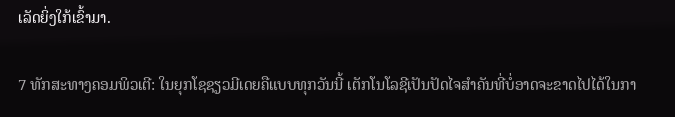ເລັດຍິ່ງໃກ້ເຂົ້າມາ.

7 ທັກສະທາງຄອມພິວເຕີ: ໃນຍຸກໂຊຊຽວມີເດຍຄືແບບທຸກວັນນີ້ ເຕັກໂນໂລຊີເປັນປັດໄຈສຳຄັນທີ່ບໍ່ອາດຈະຂາດໄປໄດ້ໃນກາ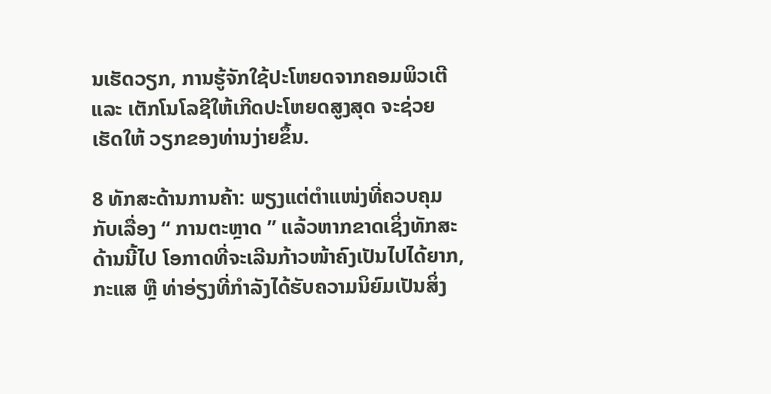ນເຮັດວຽກ, ການຮູ້ຈັກໃຊ້ປະໂຫຍດຈາກຄອມພິວເຕີ ແລະ ເຕັກໂນໂລຊີໃຫ້ເກີດປະໂຫຍດສູງສຸດ ຈະຊ່ວຍເຮັດໃຫ້ ວຽກຂອງທ່ານງ່າຍຂຶ້ນ.

8 ທັກສະດ້ານການຄ້າ: ພຽງແຕ່ຕຳແໜ່ງທີ່ຄວບຄຸມກັບເລື່ອງ “ ການຕະຫຼາດ ” ແລ້ວຫາກຂາດເຊິ່ງທັກສະດ້ານນີ້ໄປ ໂອກາດທີ່ຈະເລີນກ້າວໜ້າຄົງເປັນໄປໄດ້ຍາກ, ກະແສ ຫຼື ທ່າອ່ຽງທີ່ກຳລັງໄດ້ຮັບຄວາມນິຍົມເປັນສິ່ງ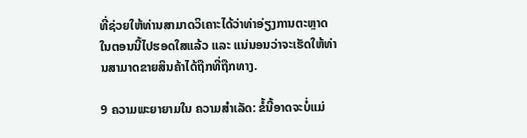ທີ່ຊ່ວຍໃຫ້ທ່ານສາມາດວິເຄາະໄດ້ວ່າທ່າອ່ຽງການຕະຫຼາດໃນຕອນນີ້ໄປຮອດໃສແລ້ວ ແລະ ແນ່ນອນວ່າຈະເຮັດໃຫ້ທ່ານສາມາດຂາຍສິນຄ້າໄດ້ຖືກທີ່ຖືກທາງ.

9 ຄວາມພະຍາຍາມໃນ ຄວາມສຳເລັດ: ຂໍ້ນີ້ອາດຈະບໍ່ແມ່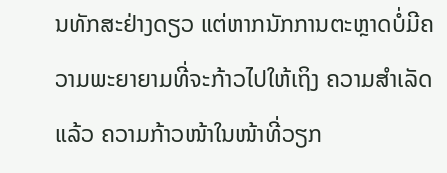ນທັກສະຢ່າງດຽວ ແຕ່ຫາກນັກການຕະຫຼາດບໍ່ມີຄວາມພະຍາຍາມທີ່ຈະກ້າວໄປໃຫ້ເຖິງ ຄວາມສຳເລັດແລ້ວ ຄວາມກ້າວໜ້າໃນໜ້າທີ່ວຽກ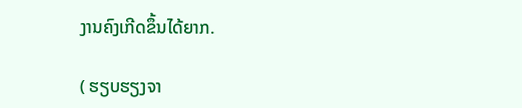ງານຄົງເກີດຂຶ້ນໄດ້ຍາກ.

( ຮຽບຮຽງຈາ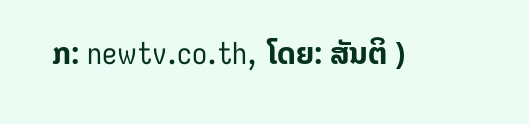ກ: newtv.co.th, ໂດຍ: ສັນຕິ )